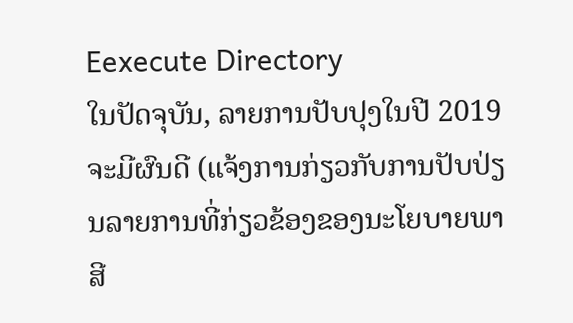Eexecute Directory
ໃນປັດຈຸບັນ, ລາຍການປັບປຸງໃນປີ 2019 ຈະມີຜົນດີ (ແຈ້ງການກ່ຽວກັບການປັບປ່ຽນລາຍການທີ່ກ່ຽວຂ້ອງຂອງນະໂຍບາຍພາສີ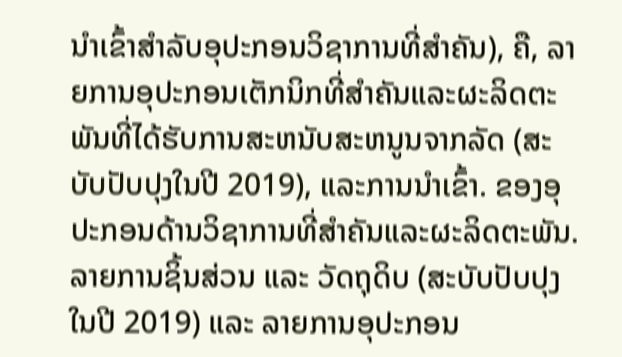ນໍາເຂົ້າສໍາລັບອຸປະກອນວິຊາການທີ່ສໍາຄັນ), ຄື, ລາຍການອຸປະກອນເຕັກນິກທີ່ສໍາຄັນແລະຜະລິດຕະພັນທີ່ໄດ້ຮັບການສະຫນັບສະຫນູນຈາກລັດ (ສະບັບປັບປຸງໃນປີ 2019), ແລະການນໍາເຂົ້າ. ຂອງອຸປະກອນດ້ານວິຊາການທີ່ສໍາຄັນແລະຜະລິດຕະພັນ.ລາຍການຊິ້ນສ່ວນ ແລະ ວັດຖຸດິບ (ສະບັບປັບປຸງໃນປີ 2019) ແລະ ລາຍການອຸປະກອນ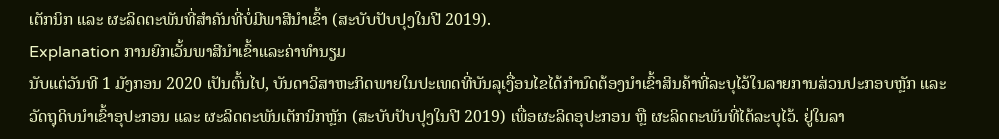ເຕັກນິກ ແລະ ຜະລິດຕະພັນທີ່ສຳຄັນທີ່ບໍ່ມີພາສີນຳເຂົ້າ (ສະບັບປັບປຸງໃນປີ 2019).
Explanation ການຍົກເວັ້ນພາສີນໍາເຂົ້າແລະຄ່າທໍານຽມ
ນັບແຕ່ວັນທີ 1 ມັງກອນ 2020 ເປັນຕົ້ນໄປ, ບັນດາວິສາຫະກິດພາຍໃນປະເທດທີ່ບັນລຸເງື່ອນໄຂໄດ້ກຳນົດຕ້ອງນຳເຂົ້າສິນຄ້າທີ່ລະບຸໄວ້ໃນລາຍການສ່ວນປະກອບຫຼັກ ແລະ ວັດຖຸດິບນຳເຂົ້າອຸປະກອນ ແລະ ຜະລິດຕະພັນເຕັກນິກຫຼັກ (ສະບັບປັບປຸງໃນປີ 2019) ເພື່ອຜະລິດອຸປະກອນ ຫຼື ຜະລິດຕະພັນທີ່ໄດ້ລະບຸໄວ້. ຢູ່ໃນລາ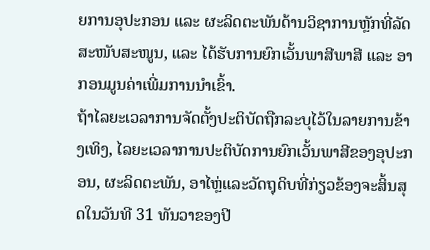ຍການອຸປະກອນ ແລະ ຜະລິດຕະພັນດ້ານວິຊາການຫຼັກທີ່ລັດສະໜັບສະໜູນ, ແລະ ໄດ້ຮັບການຍົກເວັ້ນພາສີພາສີ ແລະ ອາກອນມູນຄ່າເພີ່ມການນໍາເຂົ້າ.
ຖ້າໄລຍະເວລາການຈັດຕັ້ງປະຕິບັດຖືກລະບຸໄວ້ໃນລາຍການຂ້າງເທິງ, ໄລຍະເວລາການປະຕິບັດການຍົກເວັ້ນພາສີຂອງອຸປະກອນ, ຜະລິດຕະພັນ, ອາໄຫຼ່ແລະວັດຖຸດິບທີ່ກ່ຽວຂ້ອງຈະສິ້ນສຸດໃນວັນທີ 31 ທັນວາຂອງປີ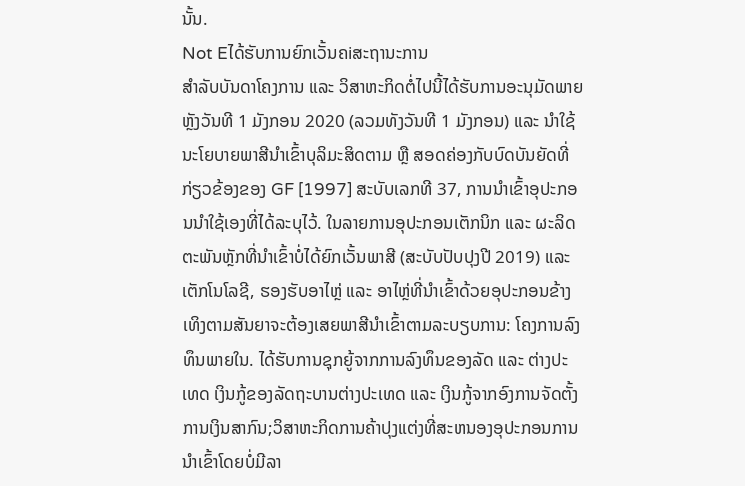ນັ້ນ.
Not Eໄດ້ຮັບການຍົກເວັ້ນຄiສະຖານະການ
ສຳລັບບັນດາໂຄງການ ແລະ ວິສາຫະກິດຕໍ່ໄປນີ້ໄດ້ຮັບການອະນຸມັດພາຍຫຼັງວັນທີ 1 ມັງກອນ 2020 (ລວມທັງວັນທີ 1 ມັງກອນ) ແລະ ນຳໃຊ້ນະໂຍບາຍພາສີນຳເຂົ້າບຸລິມະສິດຕາມ ຫຼື ສອດຄ່ອງກັບບົດບັນຍັດທີ່ກ່ຽວຂ້ອງຂອງ GF [1997] ສະບັບເລກທີ 37, ການນຳເຂົ້າອຸປະກອນນຳໃຊ້ເອງທີ່ໄດ້ລະບຸໄວ້. ໃນລາຍການອຸປະກອນເຕັກນິກ ແລະ ຜະລິດຕະພັນຫຼັກທີ່ນໍາເຂົ້າບໍ່ໄດ້ຍົກເວັ້ນພາສີ (ສະບັບປັບປຸງປີ 2019) ແລະ ເຕັກໂນໂລຊີ, ຮອງຮັບອາໄຫຼ່ ແລະ ອາໄຫຼ່ທີ່ນໍາເຂົ້າດ້ວຍອຸປະກອນຂ້າງເທິງຕາມສັນຍາຈະຕ້ອງເສຍພາສີນໍາເຂົ້າຕາມລະບຽບການ: ໂຄງການລົງທຶນພາຍໃນ. ໄດ້ຮັບການຊຸກຍູ້ຈາກການລົງທຶນຂອງລັດ ແລະ ຕ່າງປະເທດ ເງິນກູ້ຂອງລັດຖະບານຕ່າງປະເທດ ແລະ ເງິນກູ້ຈາກອົງການຈັດຕັ້ງການເງິນສາກົນ;ວິສາຫະກິດການຄ້າປຸງແຕ່ງທີ່ສະຫນອງອຸປະກອນການນໍາເຂົ້າໂດຍບໍ່ມີລາ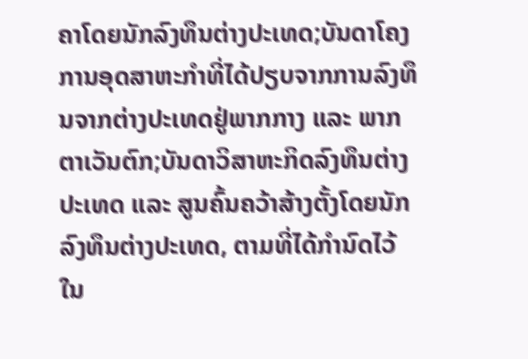ຄາໂດຍນັກລົງທຶນຕ່າງປະເທດ;ບັນດາໂຄງການອຸດສາຫະກຳທີ່ໄດ້ປຽບຈາກການລົງທຶນຈາກຕ່າງປະເທດຢູ່ພາກກາງ ແລະ ພາກຕາເວັນຕົກ;ບັນດາວິສາຫະກິດລົງທຶນຕ່າງປະເທດ ແລະ ສູນຄົ້ນຄວ້າສ້າງຕັ້ງໂດຍນັກລົງທຶນຕ່າງປະເທດ, ຕາມທີ່ໄດ້ກໍານົດໄວ້ໃນ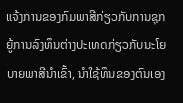ແຈ້ງການຂອງກົມພາສີກ່ຽວກັບການຊຸກຍູ້ການລົງທຶນຕ່າງປະເທດກ່ຽວກັບນະໂຍບາຍພາສີນໍາເຂົ້າ, ນໍາໃຊ້ທຶນຂອງຕົນເອງ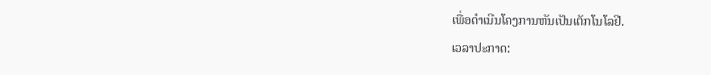ເພື່ອດໍາເນີນໂຄງການຫັນເປັນເຕັກໂນໂລຢີ.
ເວລາປະກາດ: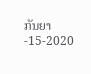ກັນຍາ-15-2020